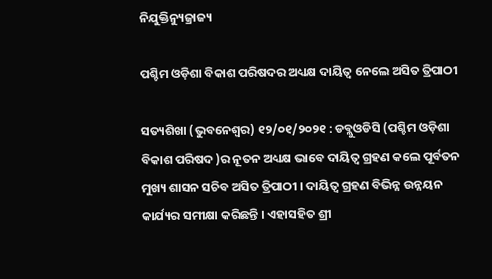ନିଯୁକ୍ତିନ୍ୟୁଜ୍ରାଜ୍ୟ

ପଶ୍ଚିମ ଓଡ଼ିଶା ବିକାଶ ପରିଷଦର ଅଧ୍ୟକ୍ଷ ଦାୟିତ୍ୱ ନେଲେ ଅସିତ ତ୍ରିପାଠୀ

ସତ୍ୟଶିଖା (ଭୁବନେଶ୍ୱର) ୧୨/୦୧/୨୦୨୧ : ଡବ୍ଲୁଓଡିସି (ପଶ୍ଚିମ ଓଡ଼ିଶା ବିକାଶ ପରିଷଦ )ର ନୂତନ ଅଧ୍ୟକ୍ଷ ଭାବେ ଦାୟିତ୍ୱ ଗ୍ରହଣ କଲେ ପୂର୍ବତନ ମୁଖ୍ୟ ଶାସନ ସଚିବ ଅସିତ ତ୍ରିପାଠୀ । ଦାୟିତ୍ୱ ଗ୍ରହଣ ବିଭିନ୍ନ ଉନ୍ନୟନ କାର୍ଯ୍ୟର ସମୀକ୍ଷା କରିଛନ୍ତି । ଏହାସହିତ ଶ୍ରୀ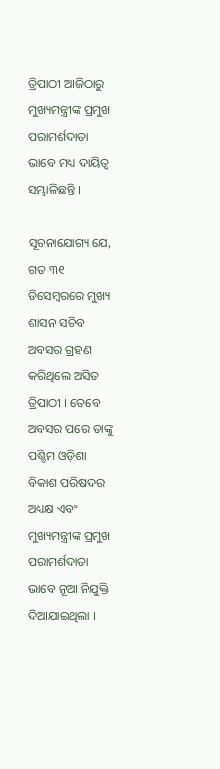ତ୍ରିପାଠୀ ଆଜିଠାରୁ ମୁଖ୍ୟମନ୍ତ୍ରୀଙ୍କ ପ୍ରମୁଖ ପରାମର୍ଶଦାତା ଭାବେ ମଧ୍ୟ ଦାୟିତ୍ୱ ସମ୍ଭାଳିଛନ୍ତି ।

ସୂଚନାଯୋଗ୍ୟ ଯେ, ଗତ ୩୧ ଡିସେମ୍ବରରେ ମୁଖ୍ୟ ଶାସନ ସଚିବ ଅବସର ଗ୍ରହଣ କରିଥିଲେ ଅସିତ ତ୍ରିପାଠୀ । ତେବେ ଅବସର ପରେ ତାଙ୍କୁ ପଶ୍ଚିମ ଓଡ଼ିଶା ବିକାଶ ପରିଷଦର ଅଧ୍ୟକ୍ଷ ଏବଂ ମୁଖ୍ୟମନ୍ତ୍ରୀଙ୍କ ପ୍ରମୁଖ ପରାମର୍ଶଦାତା ଭାବେ ନୂଆ ନିଯୁକ୍ତି ଦିଆଯାଇଥିଲା ।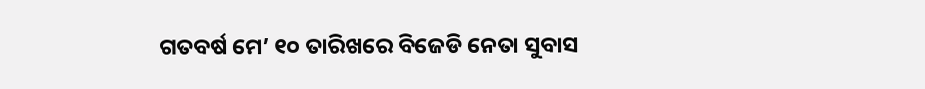ଗତବର୍ଷ ମେ’ ୧୦ ତାରିଖରେ ବିଜେଡି ନେତା ସୁବାସ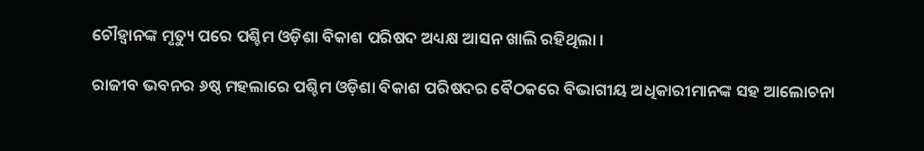ଚୌହ୍ୱାନଙ୍କ ମୃତ୍ୟୁ ପରେ ପଶ୍ଚିମ ଓଡ଼ିଶା ବିକାଶ ପରିଷଦ ଅଧ୍ୟକ୍ଷ ଆସନ ଖାଲି ରହିଥିଲା ।

ରାଜୀବ ଭବନର ୬ଷ୍ଠ ମହଲାରେ ପଶ୍ଚିମ ଓଡ଼ିଶା ବିକାଶ ପରିଷଦର ବୈଠକରେ ବିଭାଗୀୟ ଅଧିକାରୀମାନଙ୍କ ସହ ଆଲୋଚନା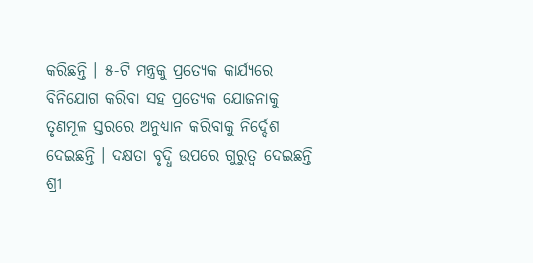କରିଛନ୍ତି । ୫-ଟି ମନ୍ତ୍ରକୁ ପ୍ରତ୍ୟେକ କାର୍ଯ୍ୟରେ ବିନିଯୋଗ କରିବା ସହ ପ୍ରତ୍ୟେକ ଯୋଜନାକୁ ତୃଣମୂଳ ସ୍ତରରେ ଅନୁଧ୍ୟାନ କରିବାକୁ ନିର୍ଦ୍ଦେଶ ଦେଇଛନ୍ତି । ଦକ୍ଷତା ବୃଦ୍ଧି ଉପରେ ଗୁରୁତ୍ୱ ଦେଇଛନ୍ତି ଶ୍ରୀ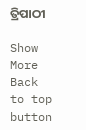ତ୍ରିପାଠୀ

Show More
Back to top button